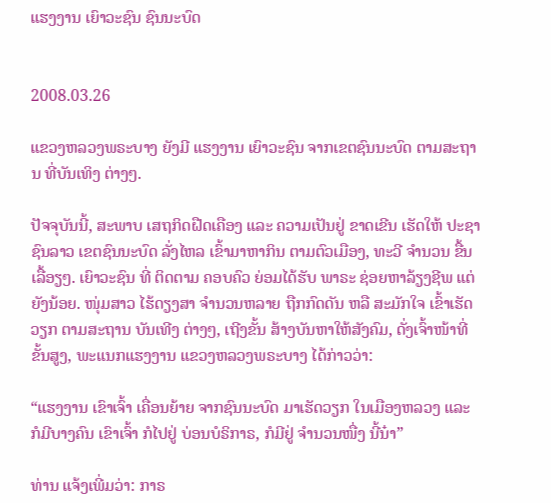ແຮງງານ ເຍົາວະຊົນ ຊົນນະບົດ


2008.03.26

ແຂວງຫລວງພຣະບາງ ຍັງມີ ແຮງງານ ເຍົາວະຊົນ ຈາກເຂຕຊົນນະບົດ ຕາມສະຖານ ທີ່ບັນເທິງ ຕ່າງໆ.

ປັຈຈຸບັນນີ້, ສະພາບ ເສຖກິດຝືດເຄືອງ ແລະ ຄວາມເປັນຢູ່ ຂາດເຂີນ ເຮັດໃຫ້ ປະຊາຊົນລາວ ເຂຕຊົນນະບົດ ລັ່ງໄຫລ ເຂົ້າມາຫາກິນ ຕາມຕົວເມືອງ, ທະວີ ຈຳນວນ ຂື້ນເລື້ອຽໆ. ເຍົາວະຊົນ ທີ່ ຕິດຕາມ ຄອບຄົວ ຍ່ອມໄດ້ຮັບ ພາຣະ ຊ່ອຍຫາລ້ຽງຊີພ ແຕ່ຍັງນ້ອຍ. ໜຸ່ມສາວ ໄຮ້ດຽງສາ ຈຳນວນຫລາຍ ຖືກກົດດັນ ຫລື ສະມັກໃຈ ເຂົ້າເຮັດວຽກ ຕາມສະຖານ ບັນເທີງ ຕ່າງໆ, ເຖີງຂັ້ນ ສ້າງບັນຫາໃຫ້ສັງຄົມ, ດັ່ງເຈົ້າໜ້າທີ່ຂັ້ນສູງ, ພະແນກແຮງງານ ແຂວງຫລວງພຣະບາງ ໄດ້ກ່າວວ່າ:

“ແຮງງານ ເຂົາເຈົ້າ ເຄື່ອນຍ້າຍ ຈາກຊົນນະບົດ ມາເຮັດວຽກ ໃນເມືອງຫລວງ ແລະ ກໍມີບາງຄົນ ເຂົາເຈົ້າ ກໍໄປຢູ່ ບ່ອນບໍຣິກາຣ, ກໍມີຢູ່ ຈຳນວນໜື່ງ ນີ້ນ໋າ”

ທ່ານ ແຈ້ງເພີ່ມວ່າ: ກາຣ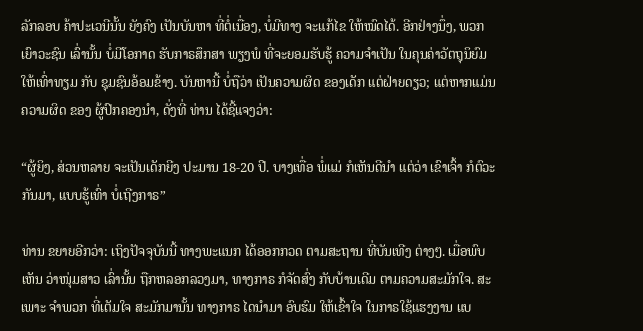ລັກລອບ ຄ້າປະເວນີນັ້ນ ຍັງຄົງ ເປັນບັນຫາ ທີ່ຕໍ່ເນື່ອງ, ບໍ່ມີທາງ ຈະແກ້ໄຂ ໃຫ້ໝົດໄດ້. ອີກຢ່າງນຶ່ງ, ພວກເຍົາວະຊົນ ເລົ່ານັ້ນ ບໍ່ມີໂອກາດ ຮັບກາຣສຶກສາ ພຽງພໍ ທີ່ຈະຍອມຮັບຮູ້ ຄວາມຈຳເປັນ ໃນຄຸນຄ່າວັຕຖຸນິຍົມ ໃຫ້ເທົ່າທຽມ ກັບ ຊຸມຊົນອ້ອມຂ້າງ. ບັນຫານີ້ ບໍ່ຖືວ່າ ເປັນຄວາມຜິດ ຂອງເດັກ ແຕ່ຝ່າຍດຽວ; ແຕ່ຫາກແມ່ນ ຄວາມຜິດ ຂອງ ຜູ້ປົກຄອງນຳ, ດັ່ງທີ່ ທ່ານ ໄດ້ຊີ້ແຈງວ່າ:

“ຜູ້ຍິງ, ສ່ວນຫລາຍ ຈະເປັນເດັກຍີງ ປະມານ 18-20 ປີ. ບາງເທື່ອ ພໍ່ແມ່ ກໍເຫັນດີນຳ ແຕ່ວ່າ ເຂົາເຈົ້າ ກໍຕົວະກັນມາ, ແບບຮູ້ເທົ່າ ບໍ່ເຖີງກາຣ”

ທ່ານ ຂຍາຍອີກວ່າ: ເຖິງປັຈຈຸບັນນີ້ ທາງພະແນກ ໄດ້ອອກກວດ ຕາມສະຖານ ທີ່ບັນເທີງ ຕ່າງໆ. ເມື່ອພົບເຫັນ ວ່າໜຸ່ມສາວ ເລົ່ານັ້ນ ຖືກຫລອກລວງມາ, ທາງກາຣ ກໍຈັດສົ່ງ ກັບບ້ານເດີມ ຕາມຄວາມສະມັກໃຈ. ສະເພາະ ຈຳພວກ ທີ່ເຕັມໃຈ ສະມັກມານັ້ນ ທາງກາຣ ໄດນຳມາ ອົບຮົມ ໃຫ້ເຂົ້າໃຈ ໃນກາຣໃຊ້ແຮງງານ ແບ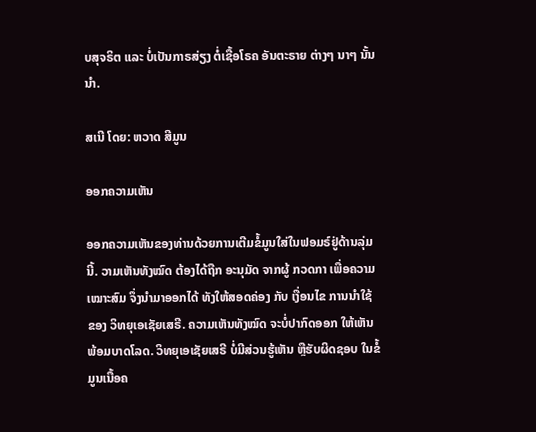ບສຸຈຣິຕ ແລະ ບໍ່ເປັນກາຣສ່ຽງ ຕໍ່ເຊື້ອໂຣຄ ອັນຕະຣາຍ ຕ່າງໆ ນາໆ ນັ້ນນຳ.

ສເນີ ໂດຍ: ຫວາດ ສີມູນ

ອອກຄວາມເຫັນ

ອອກຄວາມເຫັນຂອງທ່ານດ້ວຍການເຕີມຂໍ້ມູນໃສ່ໃນຟອມຣ໌ຢູ່ດ້ານລຸ່ມນີ້. ວາມເຫັນທັງໝົດ ຕ້ອງໄດ້ຖືກ ອະນຸມັດ ຈາກຜູ້ ກວດກາ ເພື່ອຄວາມເໝາະສົມ ຈຶ່ງນໍາມາອອກໄດ້ ທັງໃຫ້ສອດຄ່ອງ ກັບ ເງື່ອນໄຂ ການນຳໃຊ້ ຂອງ ວິທຍຸເອເຊັຍເສຣີ. ຄວາມເຫັນທັງໝົດ ຈະບໍ່ປາກົດອອກ ໃຫ້ເຫັນພ້ອມບາດໂລດ. ວິທຍຸເອເຊັຍເສຣີ ບໍ່ມີສ່ວນຮູ້ເຫັນ ຫຼືຮັບຜິດຊອບ ໃນຂໍ້ມູນເນື້ອຄ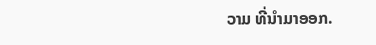ວາມ ທີ່ນໍາມາອອກ.